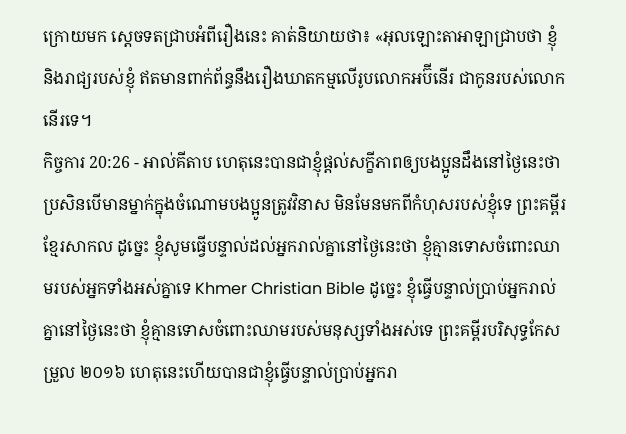ក្រោយមក ស្តេចទតជ្រាបអំពីរឿងនេះ គាត់និយាយថា៖ «អុលឡោះតាអាឡាជ្រាបថា ខ្ញុំ និងរាជ្យរបស់ខ្ញុំ ឥតមានពាក់ព័ន្ធនឹងរឿងឃាតកម្មលើរូបលោកអប៊ីនើរ ជាកូនរបស់លោកនើរទេ។
កិច្ចការ 20:26 - អាល់គីតាប ហេតុនេះបានជាខ្ញុំផ្ដល់សក្ខីភាពឲ្យបងប្អូនដឹងនៅថ្ងៃនេះថា ប្រសិនបើមានម្នាក់ក្នុងចំណោមបងប្អូនត្រូវវិនាស មិនមែនមកពីកំហុសរបស់ខ្ញុំទេ ព្រះគម្ពីរខ្មែរសាកល ដូច្នេះ ខ្ញុំសូមធ្វើបន្ទាល់ដល់អ្នករាល់គ្នានៅថ្ងៃនេះថា ខ្ញុំគ្មានទោសចំពោះឈាមរបស់អ្នកទាំងអស់គ្នាទេ Khmer Christian Bible ដូច្នេះ ខ្ញុំធ្វើបន្ទាល់ប្រាប់អ្នករាល់គ្នានៅថ្ងៃនេះថា ខ្ញុំគ្មានទោសចំពោះឈាមរបស់មនុស្សទាំងអស់ទេ ព្រះគម្ពីរបរិសុទ្ធកែសម្រួល ២០១៦ ហេតុនេះហើយបានជាខ្ញុំធ្វើបន្ទាល់ប្រាប់អ្នករា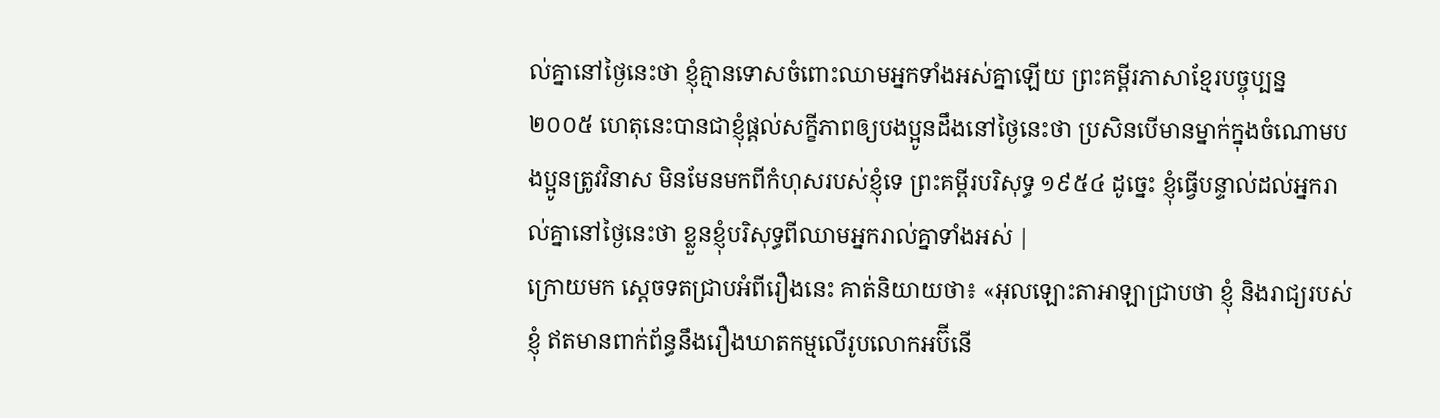ល់គ្នានៅថ្ងៃនេះថា ខ្ញុំគ្មានទោសចំពោះឈាមអ្នកទាំងអស់គ្នាឡើយ ព្រះគម្ពីរភាសាខ្មែរបច្ចុប្បន្ន ២០០៥ ហេតុនេះបានជាខ្ញុំផ្ដល់សក្ខីភាពឲ្យបងប្អូនដឹងនៅថ្ងៃនេះថា ប្រសិនបើមានម្នាក់ក្នុងចំណោមបងប្អូនត្រូវវិនាស មិនមែនមកពីកំហុសរបស់ខ្ញុំទេ ព្រះគម្ពីរបរិសុទ្ធ ១៩៥៤ ដូច្នេះ ខ្ញុំធ្វើបន្ទាល់ដល់អ្នករាល់គ្នានៅថ្ងៃនេះថា ខ្លួនខ្ញុំបរិសុទ្ធពីឈាមអ្នករាល់គ្នាទាំងអស់ |
ក្រោយមក ស្តេចទតជ្រាបអំពីរឿងនេះ គាត់និយាយថា៖ «អុលឡោះតាអាឡាជ្រាបថា ខ្ញុំ និងរាជ្យរបស់ខ្ញុំ ឥតមានពាក់ព័ន្ធនឹងរឿងឃាតកម្មលើរូបលោកអប៊ីនើ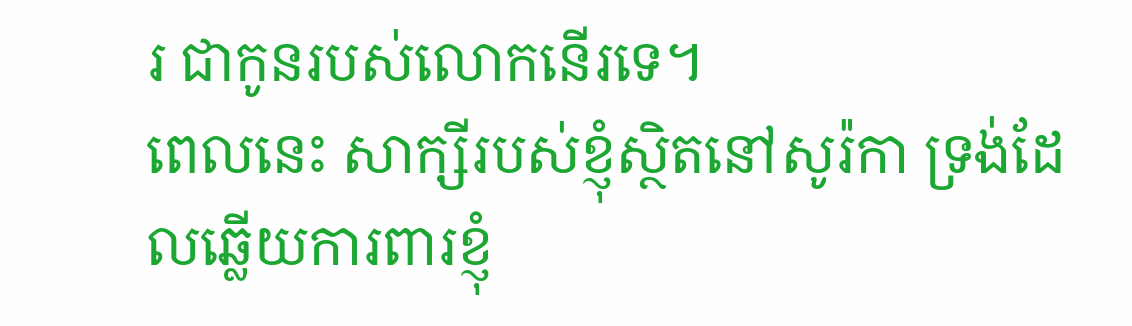រ ជាកូនរបស់លោកនើរទេ។
ពេលនេះ សាក្សីរបស់ខ្ញុំស្ថិតនៅសូរ៉កា ទ្រង់ដែលឆ្លើយការពារខ្ញុំ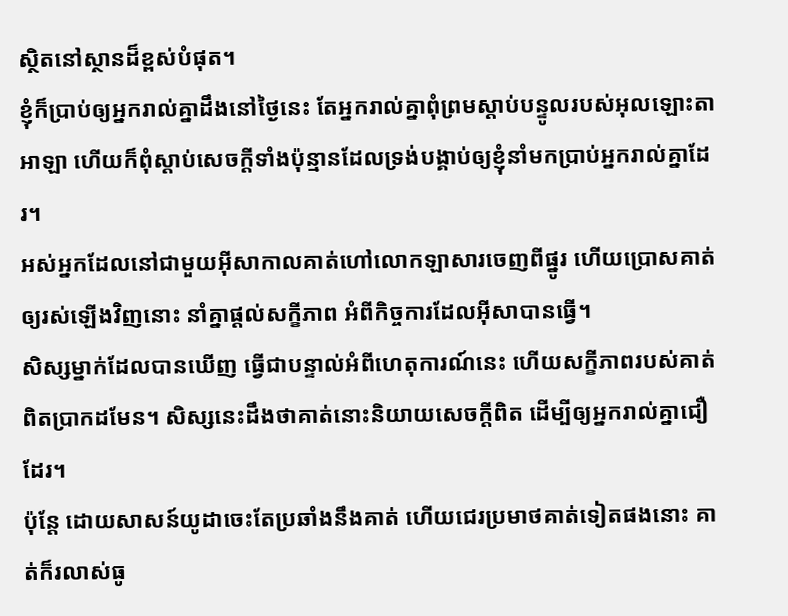ស្ថិតនៅស្ថានដ៏ខ្ពស់បំផុត។
ខ្ញុំក៏ប្រាប់ឲ្យអ្នករាល់គ្នាដឹងនៅថ្ងៃនេះ តែអ្នករាល់គ្នាពុំព្រមស្ដាប់បន្ទូលរបស់អុលឡោះតាអាឡា ហើយក៏ពុំស្ដាប់សេចក្ដីទាំងប៉ុន្មានដែលទ្រង់បង្គាប់ឲ្យខ្ញុំនាំមកប្រាប់អ្នករាល់គ្នាដែរ។
អស់អ្នកដែលនៅជាមួយអ៊ីសាកាលគាត់ហៅលោកឡាសារចេញពីផ្នូរ ហើយប្រោសគាត់ឲ្យរស់ឡើងវិញនោះ នាំគ្នាផ្ដល់សក្ខីភាព អំពីកិច្ចការដែលអ៊ីសាបានធ្វើ។
សិស្សម្នាក់ដែលបានឃើញ ធ្វើជាបន្ទាល់អំពីហេតុការណ៍នេះ ហើយសក្ខីភាពរបស់គាត់ពិតប្រាកដមែន។ សិស្សនេះដឹងថាគាត់នោះនិយាយសេចក្ដីពិត ដើម្បីឲ្យអ្នករាល់គ្នាជឿដែរ។
ប៉ុន្ដែ ដោយសាសន៍យូដាចេះតែប្រឆាំងនឹងគាត់ ហើយជេរប្រមាថគាត់ទៀតផងនោះ គាត់ក៏រលាស់ធូ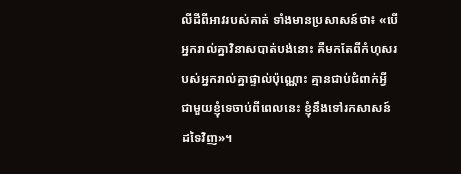លីដីពីអាវរបស់គាត់ ទាំងមានប្រសាសន៍ថា៖ «បើអ្នករាល់គ្នាវិនាសបាត់បង់នោះ គឺមកតែពីកំហុសរបស់អ្នករាល់គ្នាផ្ទាល់ប៉ុណ្ណោះ គ្មានជាប់ជំពាក់អ្វីជាមួយខ្ញុំទេចាប់ពីពេលនេះ ខ្ញុំនឹងទៅរកសាសន៍ដទៃវិញ»។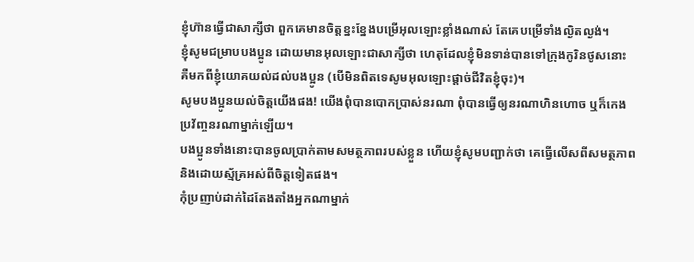ខ្ញុំហ៊ានធ្វើជាសាក្សីថា ពួកគេមានចិត្ដខ្នះខ្នែងបម្រើអុលឡោះខ្លាំងណាស់ តែគេបម្រើទាំងល្ងិតល្ងង់។
ខ្ញុំសូមជម្រាបបងប្អូន ដោយមានអុលឡោះជាសាក្សីថា ហេតុដែលខ្ញុំមិនទាន់បានទៅក្រុងកូរិនថូសនោះ គឺមកពីខ្ញុំយោគយល់ដល់បងប្អូន (បើមិនពិតទេសូមអុលឡោះផ្ដាច់ជីវិតខ្ញុំចុះ)។
សូមបងប្អូនយល់ចិត្ដយើងផង! យើងពុំបានបោកប្រាស់នរណា ពុំបានធ្វើឲ្យនរណាហិនហោច ឬក៏កេងប្រវ័ញ្ចនរណាម្នាក់ឡើយ។
បងប្អូនទាំងនោះបានចូលប្រាក់តាមសមត្ថភាពរបស់ខ្លួន ហើយខ្ញុំសូមបញ្ជាក់ថា គេធ្វើលើសពីសមត្ថភាព និងដោយស្ម័គ្រអស់ពីចិត្ដទៀតផង។
កុំប្រញាប់ដាក់ដៃតែងតាំងអ្នកណាម្នាក់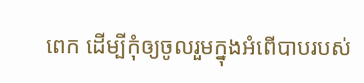ពេក ដើម្បីកុំឲ្យចូលរួមក្នុងអំពើបាបរបស់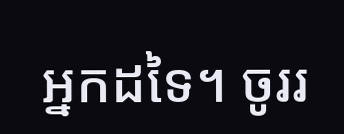អ្នកដទៃ។ ចូររ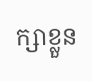ក្សាខ្លួន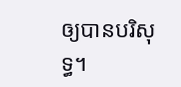ឲ្យបានបរិសុទ្ធ។